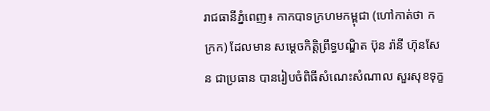រាជធានីភ្នំពេញ៖ កាកបាទក្រហមកម្ពុជា (ហៅកាត់ថា កក្រក) ដែលមាន សម្តេចកិត្តិព្រឹទ្ធបណ្ឌិត ប៊ុន រ៉ានី ហ៊ុនសែន ជាប្រធាន បានរៀបចំពិធីសំណេះសំណាល សួរសុខទុក្ខ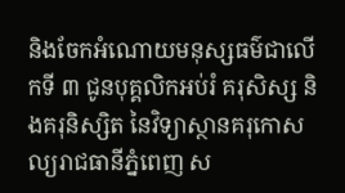និងចែកអំណោយមនុស្សធម៌ជាលើកទី ៣ ជូនបុគ្គលិកអប់រំ គរុសិស្ស និងគរុនិស្សិត នៃវិទ្យាស្ថានគរុកោសល្យរាជធានីភ្នំពេញ ស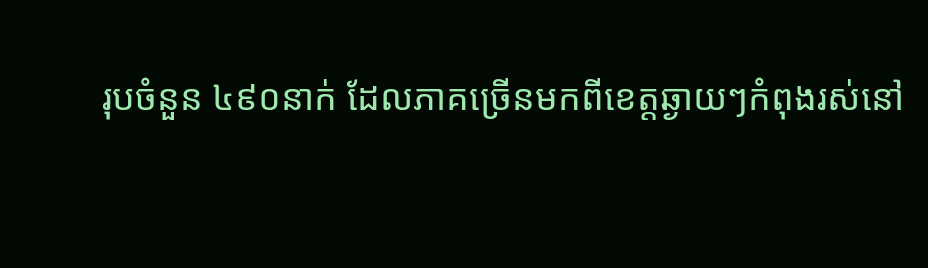រុបចំនួន ៤៩០នាក់ ដែលភាគច្រើនមកពីខេត្តឆ្ងាយៗកំពុងរស់នៅ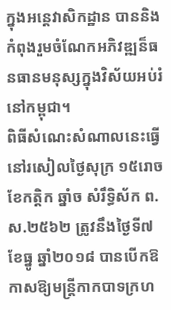ក្នុងអន្តេវាសិកដ្ឋាន បាននិងកំពុងរួមចំណែកអភិវឌ្ឍន៏ធនធានមនុស្សក្នុងវិស័យអប់រំនៅកម្ពុជា។
ពិធីសំណេះសំណាលនេះធ្វើនៅរសៀលថ្ងៃសុក្រ ១៥រោច ខែកត្តិក ឆ្នាំច សំរឹទ្ធិស័ក ព.ស.២៥៦២ ត្រូវនឹងថ្ងៃទី៧ ខែធ្នូ ឆ្នាំ២០១៨ បានបើកឱកាសឱ្យមន្រ្តីកាកបាទក្រហ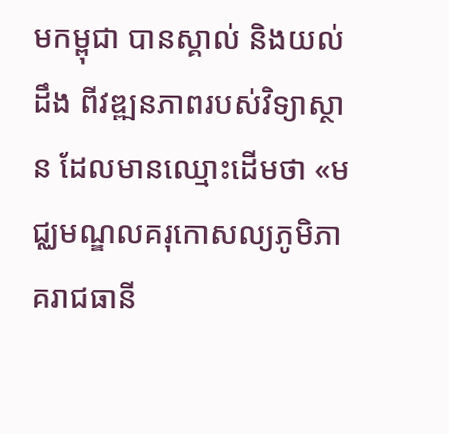មកម្ពុជា បានស្គាល់ និងយល់ដឹង ពីវឌ្ឍនភាពរបស់វិទ្យាស្ថាន ដែលមានឈ្មោះដើមថា «មជ្ឈមណ្ឌលគរុកោសល្យភូមិភាគរាជធានី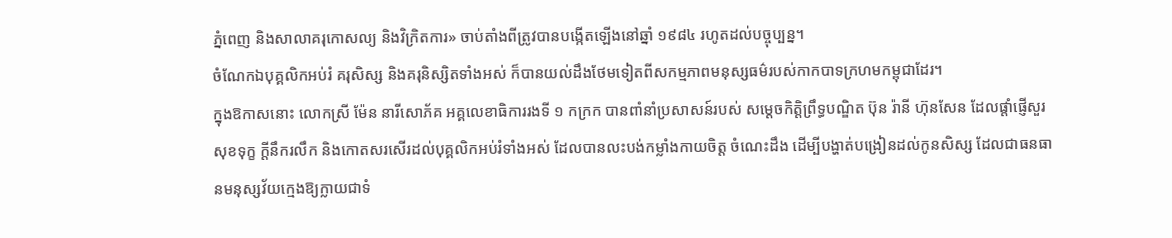ភ្នំពេញ និងសាលាគរុកោសល្យ និងវិក្រិតការ» ចាប់តាំងពីត្រូវបានបង្កើតឡើងនៅឆ្នាំ ១៩៨៤ រហូតដល់បច្ចុប្បន្ន។
ចំណែកឯបុគ្គលិកអប់រំ គរុសិស្ស និងគរុនិស្សិតទាំងអស់ ក៏បានយល់ដឹងថែមទៀតពីសកម្មភាពមនុស្សធម៌របស់កាកបាទក្រហមកម្ពុជាដែរ។
ក្នុងឱកាសនោះ លោកស្រី ម៉ែន នារីសោភ័គ អគ្គលេខាធិការរងទី ១ កក្រក បានពាំនាំប្រសាសន៍របស់ សម្តេចកិត្តិព្រឹទ្ធបណ្ឌិត ប៊ុន រ៉ានី ហ៊ុនសែន ដែលផ្តាំផ្ញើសួរសុខទុក្ខ ក្ដីនឹករលឹក និងកោតសរសើរដល់បុគ្គលិកអប់រំទាំងអស់ ដែលបានលះបង់កម្លាំងកាយចិត្ត ចំណេះដឹង ដើម្បីបង្ហាត់បង្រៀនដល់កូនសិស្ស ដែលជាធនធានមនុស្សវ័យក្មេងឱ្យក្លាយជាទំ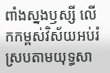ពាំងស្នងឫស្សី លើកកម្ពស់វិស័យអប់រំស្របតាមយុទ្ធសា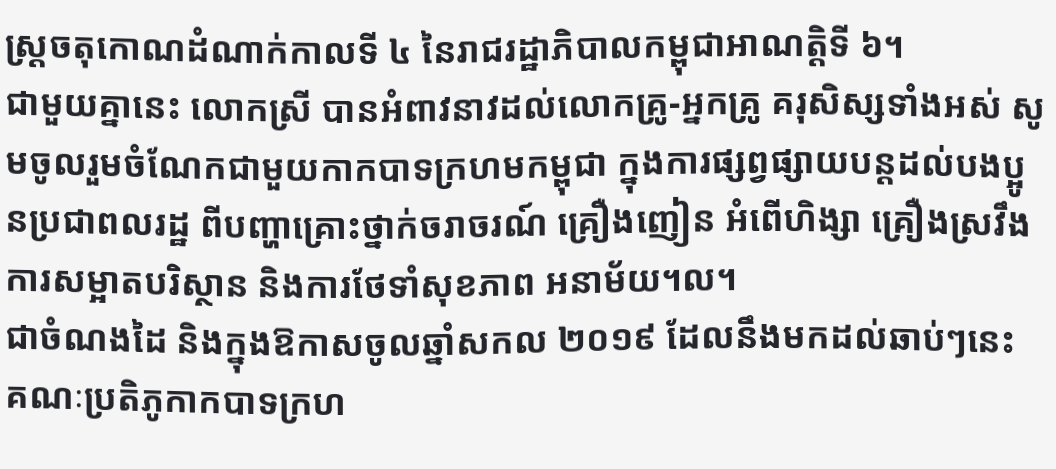ស្ត្រចតុកោណដំណាក់កាលទី ៤ នៃរាជរដ្ឋាភិបាលកម្ពុជាអាណត្តិទី ៦។
ជាមួយគ្នានេះ លោកស្រី បានអំពាវនាវដល់លោកគ្រូ-អ្នកគ្រូ គរុសិស្សទាំងអស់ សូមចូលរួមចំណែកជាមួយកាកបាទក្រហមកម្ពុជា ក្នុងការផ្សព្វផ្សាយបន្តដល់បងប្អូនប្រជាពលរដ្ឋ ពីបញ្ហាគ្រោះថ្នាក់ចរាចរណ៍ គ្រឿងញៀន អំពើហិង្សា គ្រឿងស្រវឹង ការសម្អាតបរិស្ថាន និងការថែទាំសុខភាព អនាម័យ។ល។
ជាចំណងដៃ និងក្នុងឱកាសចូលឆ្នាំសកល ២០១៩ ដែលនឹងមកដល់ឆាប់ៗនេះ គណៈប្រតិភូកាកបាទក្រហ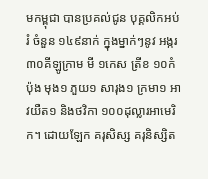មកម្ពុជា បានប្រគល់ជូន បុគ្គលិកអប់រំ ចំនួន ១៤៩នាក់ ក្នុងម្នាក់ៗនូវ អង្ករ ៣០គីឡូក្រាម មី ១កេស ត្រីខ ១០កំប៉ុង មុង១ ភួយ១ សារុង១ ក្រមា១ អាវយឺត១ និងថវិកា ១០០ដុល្លារអាមេរិក។ ដោយឡែក គរុសិស្ស គរុនិស្សិត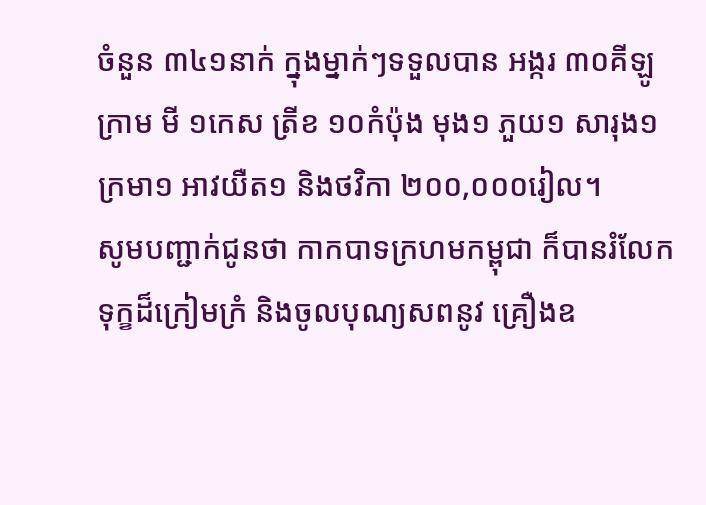ចំនួន ៣៤១នាក់ ក្នុងម្នាក់ៗទទួលបាន អង្ករ ៣០គីឡូក្រាម មី ១កេស ត្រីខ ១០កំប៉ុង មុង១ ភួយ១ សារុង១ ក្រមា១ អាវយឺត១ និងថវិកា ២០០,០០០រៀល។
សូមបញ្ជាក់ជូនថា កាកបាទក្រហមកម្ពុជា ក៏បានរំលែកទុក្ខដ៏ក្រៀមក្រំ និងចូលបុណ្យសពនូវ គ្រឿងឧ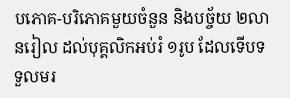បភោគ-បរិភោគមួយចំនួន និងបច្ច័យ ២លានរៀល ដល់បុគ្គលិកអប់រំ ១រូប ដែលទើបទទួលមរ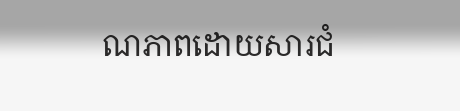ណភាពដោយសារជំ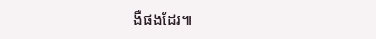ងឺផងដែរ៕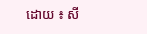ដោយ ៖ សី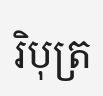រិបុត្រ